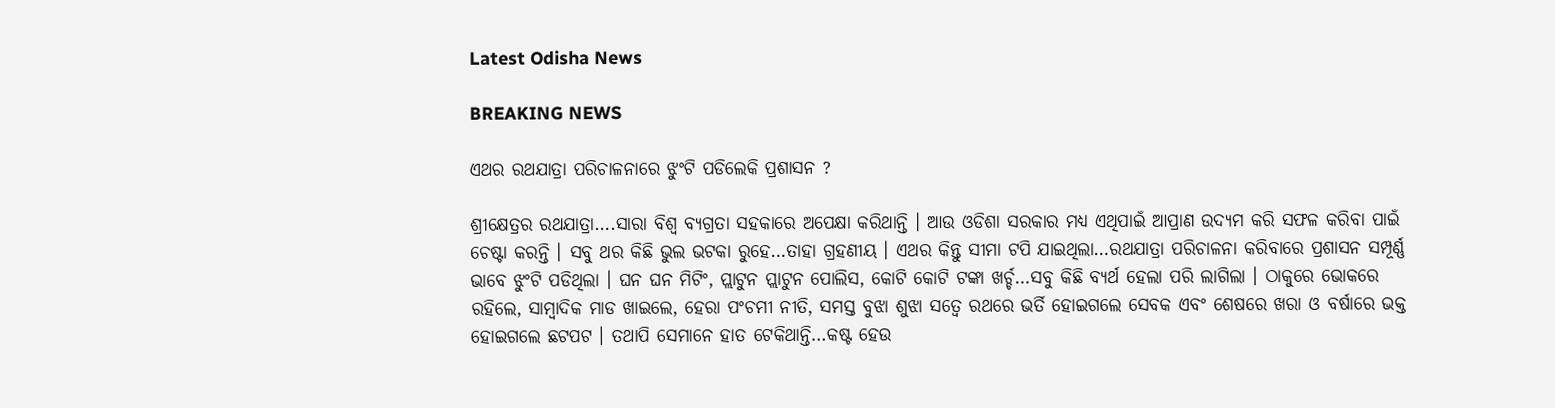Latest Odisha News

BREAKING NEWS

ଏଥର ରଥଯାତ୍ରା ପରିଚାଳନାରେ ଝୁଂଟି ପଡିଲେକି ପ୍ରଶାସନ ?

ଶ୍ରୀକ୍ଷେତ୍ରର ରଥଯାତ୍ରା….ସାରା ବିଶ୍ୱ ବ୍ୟଗ୍ରତା ସହକାରେ ଅପେକ୍ଷା କରିଥାନ୍ତି । ଆଉ ଓଡିଶା ସରକାର ମଧ୍ୟ ଏଥିପାଇଁ ଆପ୍ରାଣ ଉଦ୍ୟମ କରି ସଫଳ କରିବା ପାଇଁ ଚେଷ୍ଟା କରନ୍ତି । ସବୁ ଥର କିଛି ଭୁଲ ଭଟକା ରୁହେ…ତାହା ଗ୍ରହଣୀୟ । ଏଥର କିନ୍ତୁ ସୀମା ଟପି ଯାଇଥିଲା…ରଥଯାତ୍ରା ପରିଚାଳନା କରିବାରେ ପ୍ରଶାସନ ସମ୍ପୂର୍ଣ୍ଣ ଭାବେ ଝୁଂଟି ପଡିଥିଲା । ଘନ ଘନ ମିଟିଂ, ପ୍ଲାଟୁନ ପ୍ଲାଟୁନ ପୋଲିସ, କୋଟି କୋଟି ଟଙ୍କା ଖର୍ଚ୍ଚ…ସବୁ କିଛି ବ୍ୟର୍ଥ ହେଲା ପରି ଲାଗିଲା । ଠାକୁରେ ଭୋକରେ ରହିଲେ, ସାମ୍ବାଦିକ ମାଡ ଖାଇଲେ, ହେରା ପଂଚମୀ ନୀତି, ସମସ୍ତ ବୁଝା ଶୁଝା ସତ୍ୱେ ରଥରେ ଭର୍ତି ହୋଇଗଲେ ସେବକ ଏବଂ ଶେଷରେ ଖରା ଓ ବର୍ଷାରେ ଭକ୍ତ ହୋଇଗଲେ ଛଟପଟ । ତଥାପି ସେମାନେ ହାତ ଟେକିଥାନ୍ତି…କଷ୍ଟ ହେଉ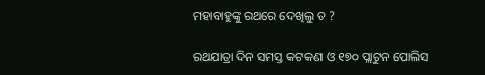ମହାବାହୁଙ୍କୁ ରଥରେ ଦେଖିଲୁ ତ ?

ରଥଯାତ୍ରା ଦିନ ସମସ୍ତ କଟକଣା ଓ ୧୭୦ ପ୍ଲାଟୁନ ପୋଲିସ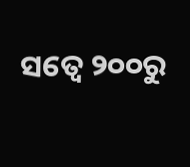ସତ୍ୱେ ୨୦୦ରୁ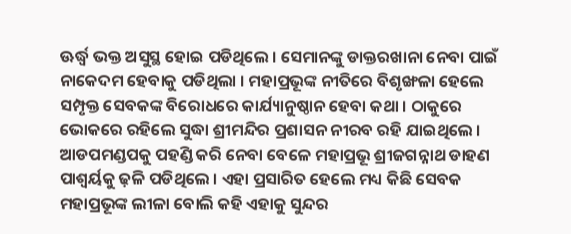ଊର୍ଦ୍ଧ୍ୱ ଭକ୍ତ ଅସୁସ୍ଥ ହୋଇ ପଡିଥିଲେ । ସେମାନଙ୍କୁ ଡାକ୍ତରଖାନା ନେବା ପାଇଁ ନାକେଦମ ହେବାକୁ ପଡିଥିଲା । ମହାପ୍ରଭୂଙ୍କ ନୀତିରେ ବିଶୃଙ୍ଖଳା ହେଲେ ସମ୍ପୃକ୍ତ ସେବକଙ୍କ ବିରୋଧରେ କାର୍ଯ୍ୟାନୁଷ୍ଠାନ ହେବା କଥା । ଠାକୁରେ ଭୋକରେ ରହିଲେ ସୁଦ୍ଧା ଶ୍ରୀମନ୍ଦିର ପ୍ରଶାସନ ନୀରବ ରହି ଯାଇଥିଲେ । ଆଡପମଣ୍ଡପକୁ ପହଣ୍ଡି କରି ନେବା ବେଳେ ମହାପ୍ରଭୂ ଶ୍ରୀଜଗନ୍ନାଥ ଡାହଣ ପାଶ୍ୱର୍ୟକୁ ଢ଼ଳି ପଡିଥିଲେ । ଏହା ପ୍ରସାରିତ ହେଲେ ମଧ୍ୟ କିଛି ସେବକ ମହାପ୍ରଭୂଙ୍କ ଲୀଳା ବୋଲି କହି ଏହାକୁ ସୁନ୍ଦର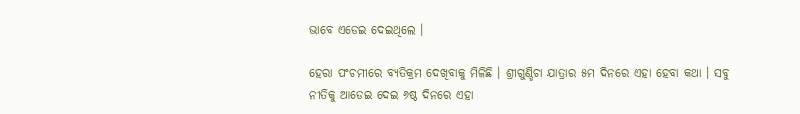ଭାବେ ଏଡେଇ ଦେଇଥିଲେ ।

ହେରା ପଂଚମୀରେ ବ୍ୟତିକ୍ରମ ଦେଖିବାକୁ ମିଳିଛି । ଶ୍ରୀଗୁଣ୍ଡିଚା ଯାତ୍ରାର ୫ମ ଦିନରେ ଏହା ହେବା କଥା । ସବୁ ନୀତିକୁ ଆଡେଇ ଦେଇ ୬ଷ୍ଠ ଦିନରେ ଏହା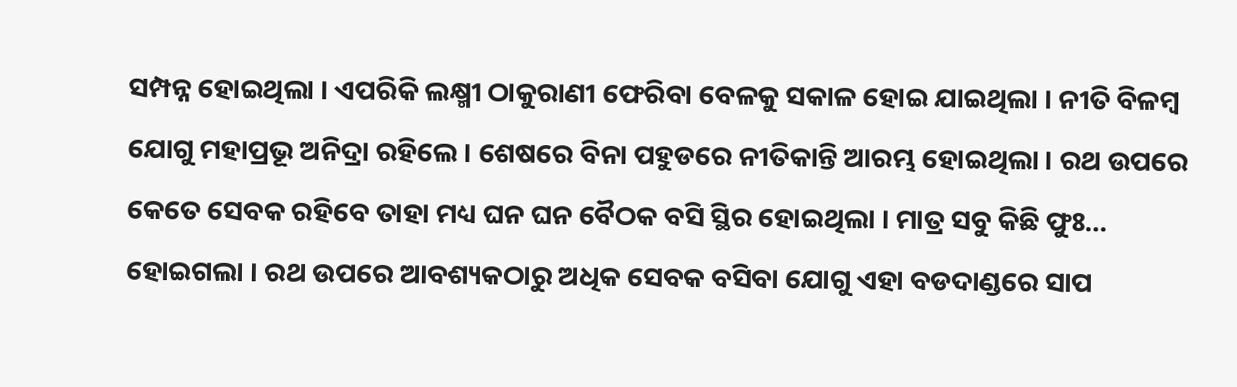ସମ୍ପନ୍ନ ହୋଇଥିଲା । ଏପରିକି ଲକ୍ଷ୍ମୀ ଠାକୁରାଣୀ ଫେରିବା ବେଳକୁ ସକାଳ ହୋଇ ଯାଇଥିଲା । ନୀତି ବିଳମ୍ବ ଯୋଗୁ ମହାପ୍ରଭୂ ଅନିଦ୍ରା ରହିଲେ । ଶେଷରେ ବିନା ପହୁଡରେ ନୀତିକାନ୍ତି ଆରମ୍ଭ ହୋଇଥିଲା । ରଥ ଉପରେ କେତେ ସେବକ ରହିବେ ତାହା ମଧ୍ୟ ଘନ ଘନ ବୈଠକ ବସି ସ୍ଥିର ହୋଇଥିଲା । ମାତ୍ର ସବୁ କିଛି ଫୁଃ… ହୋଇଗଲା । ରଥ ଉପରେ ଆବଶ୍ୟକଠାରୁ ଅଧିକ ସେବକ ବସିବା ଯୋଗୁ ଏହା ବଡଦାଣ୍ଡରେ ସାପ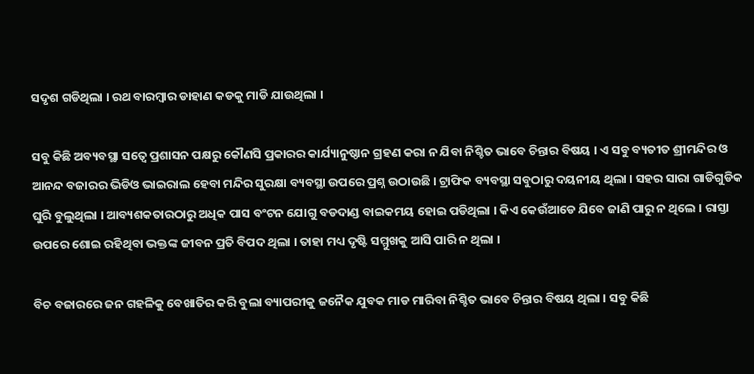ସଦୃଶ ଗଡିଥିଲା । ରଥ ବାରମ୍ବାର ଡାହାଣ କଡକୁ ମାଡି ଯାଉଥିଲା ।

ସବୁ କିଛି ଅବ୍ୟବସ୍ଥା ସତ୍ୱେ ପ୍ରଶାସନ ପକ୍ଷରୁ କୌଣସି ପ୍ରକାରର କାର୍ଯ୍ୟାନୁଷ୍ଠାନ ଗ୍ରହଣ କରା ନ ଯିବା ନିଶ୍ଚିତ ଭାବେ ଚିନ୍ତାର ବିଷୟ । ଏ ସବୁ ବ୍ୟତୀତ ଶ୍ରୀମନ୍ଦିର ଓ ଆନନ୍ଦ ବଜାରର ଭିଡିଓ ଭାଇରାଲ ହେବା ମନ୍ଦିର ସୁରକ୍ଷା ବ୍ୟବସ୍ଥା ଉପରେ ପ୍ରଶ୍ନ ଉଠାଉଛି । ଟ୍ରାଫିକ ବ୍ୟବସ୍ଥା ସବୁଠାରୁ ଦୟନୀୟ ଥିଲା । ସହର ସାରା ଗାଡିଗୁଡିକ ଘୁରି ବୁଲୁଥିଲା । ଆବ୍ୟଶକତାରଠାରୁ ଅଧିକ ପାସ ବଂଟନ ଯୋଗୁ ବଡଦାଣ୍ଡ ବାଇକମୟ ହୋଇ ପଡିଥିଲା । କିଏ କେଉଁଆଡେ ଯିବେ ଜାଣି ପାରୁ ନ ଥିଲେ । ରାସ୍ତା ଉପରେ ଶୋଇ ରହିଥିବା ଭକ୍ତଙ୍କ ଜୀବନ ପ୍ରତି ବିପଦ ଥିଲା । ତାହା ମଧ୍ୟ ଦୃଷ୍ଟି ସମ୍ମୁଖକୁ ଆସି ପାରି ନ ଥିଲା ।

ବିଚ ବଜାରରେ ଜନ ଗହଳିକୁ ବେଖାତିର କରି ବୁଲା ବ୍ୟାପରୀକୁ ଜନୈକ ଯୁବକ ମାଡ ମାରିବା ନିଶ୍ଚିତ ଭାବେ ଚିନ୍ତାର ବିଷୟ ଥିଲା । ସବୁ କିଛି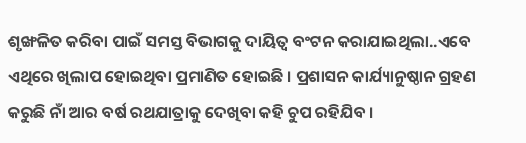ଶୃଙ୍ଖଳିତ କରିବା ପାଇଁ ସମସ୍ତ ବିଭାଗକୁ ଦାୟିତ୍ୱ ବଂଟନ କରାଯାଇଥିଲା..ଏବେ ଏଥିରେ ଖିଲାପ ହୋଇଥିବା ପ୍ରମାଣିତ ହୋଇଛି । ପ୍ରଶାସନ କାର୍ଯ୍ୟାନୁଷ୍ଠାନ ଗ୍ରହଣ କରୁଛି ନାଁ ଆର ବର୍ଷ ରଥଯାତ୍ରାକୁ ଦେଖିବା କହି ଚୁପ ରହିଯିବ ।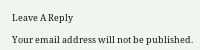Leave A Reply

Your email address will not be published.